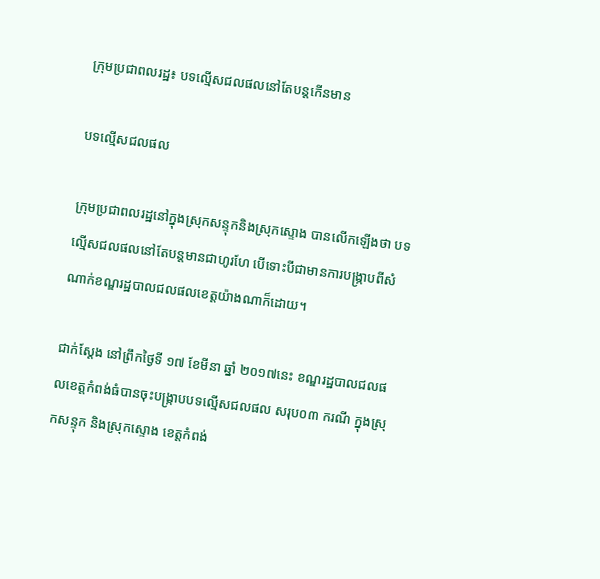ក្រុមប្រជាពលរដ្ឋ៖ បទល្មើសជលផលនៅតែបន្តកើនមាន

បទល្មើសជលផល

ក្រុមប្រជាពលរដ្ឋនៅក្នុងស្រុកសន្ទុកនិងស្រុកស្ទោង បានលើកឡើងថា បទល្មើសជលផលនៅតែបន្តមានជាហូរហែ បើទោះបីជាមានការបង្ក្រាបពីសំណាក់ខណ្ឌរដ្ឋបាលជលផលខេត្តយ៉ាងណាក៏ដោយ។

ជាក់ស្តែង នៅព្រឹកថ្ងៃទី ១៧ ខែមីនា ឆ្នាំ ២០១៧នេះ ខណ្ឌរដ្ឋបាលជលផលខេត្តកំពង់ធំបានចុះបង្ក្រាបបទល្មើសជលផល សរុប០៣ ករណី ក្នុងស្រុកសន្ទុក និងស្រុកស្ទោង ខេត្តកំពង់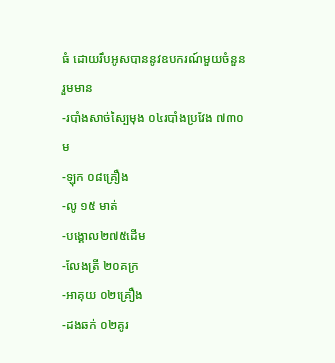ធំ ដោយរឹបអូសបាននូវឧបករណ៍មួយចំនួនរួមមាន
-របាំងសាច់ស្បៃមុង ០៤របាំងប្រវែង ៧៣០ម
-ឡុក ០៨គ្រឿង
-លូ ១៥ មាត់
-បង្គោល២៧៥ដើម
-លែងត្រី ២០គក្រ
-អាគុយ ០២គ្រឿង
-ដងឆក់ ០២គូរ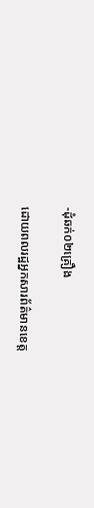-ដុំឆក់០២គ្រឿង

ដោយពលរដ្ឋអ្នកសារព័ត៌មានខេត្ត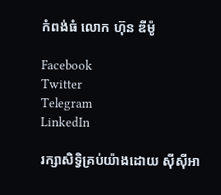កំពង់ធំ លោក ហ៊ុន ឌីម៉ូ

Facebook
Twitter
Telegram
LinkedIn

រក្សាសិទ្វិគ្រប់យ៉ាងដោយ ស៊ីស៊ីអា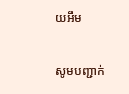យអឹម

សូមបញ្ជាក់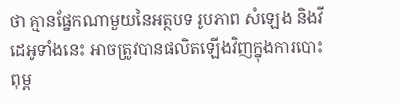ថា គ្មានផ្នែកណាមួយនៃអត្ថបទ រូបភាព សំឡេង និងវីដេអូទាំងនេះ អាចត្រូវបានផលិតឡើងវិញក្នុងការបោះពុម្ព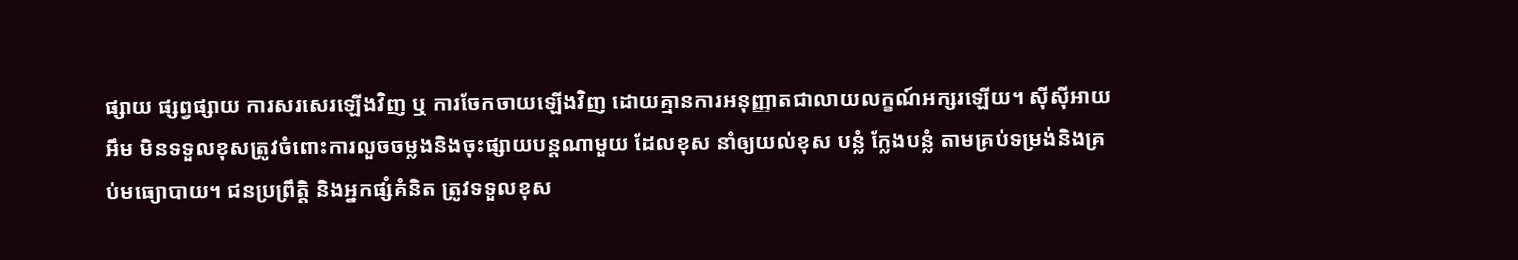ផ្សាយ ផ្សព្វផ្សាយ ការសរសេរឡើងវិញ ឬ ការចែកចាយឡើងវិញ ដោយគ្មានការអនុញ្ញាតជាលាយលក្ខណ៍អក្សរឡើយ។ ស៊ីស៊ីអាយអឹម មិនទទួលខុសត្រូវចំពោះការលួចចម្លងនិងចុះផ្សាយបន្តណាមួយ ដែលខុស នាំឲ្យយល់ខុស បន្លំ ក្លែងបន្លំ តាមគ្រប់ទម្រង់និងគ្រប់មធ្យោបាយ។ ជនប្រព្រឹត្តិ និងអ្នកផ្សំគំនិត ត្រូវទទួលខុស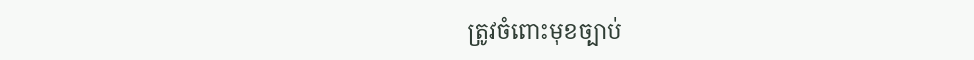ត្រូវចំពោះមុខច្បាប់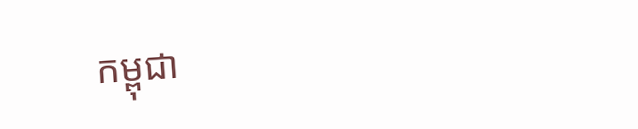កម្ពុជា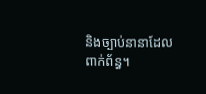និងច្បាប់នានាដែលពាក់ព័ន្ធ។